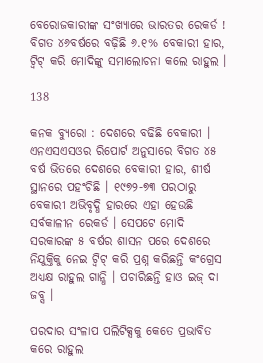ବେରୋଜକାରୀଙ୍କ ସଂଖ୍ୟାରେ ଭାରତର ରେକର୍ଡ ! ବିଗତ ୪୬ବର୍ଷରେ ବଢ଼ିଛି ୬.୧% ବେକାରୀ ହାର, ଟ୍ୱିଟ୍ କରି ମୋଦିଙ୍କୁ ସମାଲୋଚନା କଲେ ରାହୁଲ ।

138

କନକ ବ୍ୟୁରୋ : ଦେଶରେ ବଢିଛି ବେକାରୀ । ଏନଏସଏସଓର ରିପୋର୍ଟ ଅନୁସାରେ ବିଗତ ୪୫ ବର୍ଷ ଭିତରେ ଦେଶରେ ବେକାରୀ ହାର, ଶୀର୍ଷ ସ୍ଥାନରେ ପହଂଚିଛି । ୧୯୭୨-୭୩ ପରଠାରୁ ବେକାରୀ ଅଭିବୃଦ୍ଧି ହାରରେ ଏହା ହେଉଛି ସର୍ବକାଳୀନ ରେକର୍ଡ । ସେପଟେ ମୋଦି ସରକାରଙ୍କ ୫ ବର୍ଷର ଶାସନ ପରେ ଦେଶରେ ନିଯୁକ୍ତିକୁ ନେଇ ଟ୍ୱିଟ୍ କରି ପ୍ରଶ୍ନ କରିଛନ୍ତି କଂଗ୍ରେସ ଅଧ୍ୟକ୍ଷ ରାହୁଲ ଗାନ୍ଧି । ପଚାରିଛନ୍ତି ହାଓ ଇଜ୍ ଦା ଜବ୍ସ ।

ପରଦାର ସଂଳାପ ପଲିଟିକ୍ସକୁ କେତେ ପ୍ରଭାବିତ କରେ ରାହୁଲ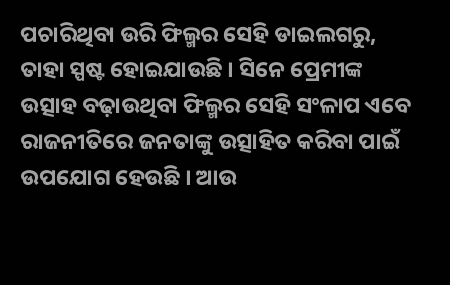ପଚାରିଥିବା ଉରି ଫିଲ୍ମର ସେହି ଡାଇଲଗରୁ, ତାହା ସ୍ପଷ୍ଟ ହୋଇଯାଉଛି । ସିନେ ପ୍ରେମୀଙ୍କ ଉତ୍ସାହ ବଢ଼ାଉଥିବା ଫିଲ୍ମର ସେହି ସଂଳାପ ଏବେ ରାଜନୀତିରେ ଜନତାଙ୍କୁ ଉତ୍ସାହିତ କରିବା ପାଇଁ ଉପଯୋଗ ହେଉଛି । ଆଉ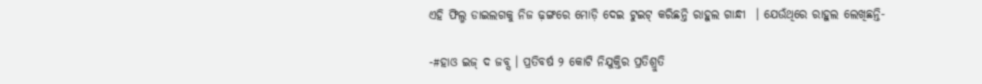ଏହି ଫିଲ୍ମ ଡାଇଲଗକୁ ନିଜ ଢ଼ଙ୍ଗରେ ମୋଡ଼ି ଦେଇ ଟୁଇଟ୍ କରିଛନ୍ତି ରାହୁଲ ଗାନ୍ଧୀ  । ଯେଉଁଥିରେ ରାହୁଲ ଲେଖିଛନ୍ତି-

-#ହାଓ ଇଜ୍ ଦ ଜବ୍ସ । ପ୍ରତିବର୍ଷ ୨ କୋଟି ନିଯୁକ୍ତିର ପ୍ରତିଶ୍ରୁତି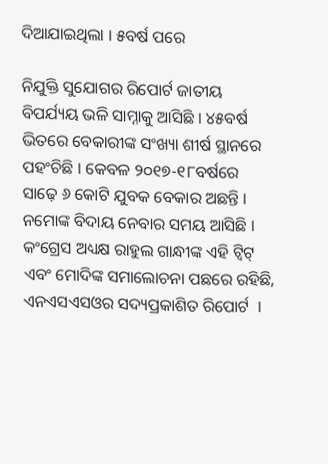ଦିଆଯାଇଥିଲା । ୫ବର୍ଷ ପରେ

ନିଯୁକ୍ତି ସୁଯୋଗର ରିପୋର୍ଟ ଜାତୀୟ ବିପର୍ଯ୍ୟୟ ଭଳି ସାମ୍ନାକୁ ଆସିଛି । ୪୫ବର୍ଷ ଭିତରେ ବେକାରୀଙ୍କ ସଂଖ୍ୟା ଶୀର୍ଷ ସ୍ଥାନରେ ପହଂଚିଛି । କେବଳ ୨୦୧୭-୧୮ବର୍ଷରେ ସାଢ଼େ ୬ କୋଟି ଯୁବକ ବେକାର ଅଛନ୍ତି । ନମୋଙ୍କ ବିଦାୟ ନେବାର ସମୟ ଆସିଛି । କଂଗ୍ରେସ ଅଧ୍ୟକ୍ଷ ରାହୁଲ ଗାନ୍ଧୀଙ୍କ ଏହି ଟ୍ୱିଟ୍ ଏବଂ ମୋଦିଙ୍କ ସମାଲୋଚନା ପଛରେ ରହିଛି, ଏନଏସଏସଓର ସଦ୍ୟପ୍ରକାଶିତ ରିପୋର୍ଟ  ।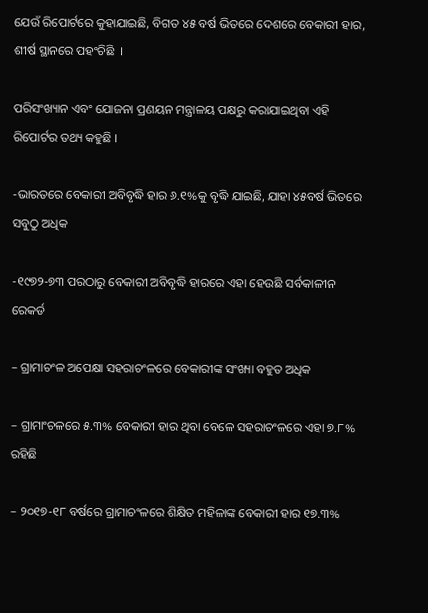ଯେଉଁ ରିପୋର୍ଟରେ କୁହାଯାଇଛି, ବିଗତ ୪୫ ବର୍ଷ ଭିତରେ ଦେଶରେ ବେକାରୀ ହାର, ଶୀର୍ଷ ସ୍ଥାନରେ ପହଂଚିଛି  ।

ପରିସଂଖ୍ୟାନ ଏବଂ ଯୋଜନା ପ୍ରଣୟନ ମନ୍ତ୍ରାଳୟ ପକ୍ଷରୁ କରାଯାଇଥିବା ଏହି ରିପୋର୍ଟର ତଥ୍ୟ କହୁଛି ।

-ଭାରତରେ ବେକାରୀ ଅବିବୃଦ୍ଧି ହାର ୬.୧%କୁ ବୃଦ୍ଧି ଯାଇଛି, ଯାହା ୪୫ବର୍ଷ ଭିତରେ ସବୁଠୁ ଅଧିକ

-୧୯୭୨-୭୩ ପରଠାରୁ ବେକାରୀ ଅବିବୃଦ୍ଧି ହାରରେ ଏହା ହେଉଛି ସର୍ବକାଳୀନ ରେକର୍ଡ

– ଗ୍ରାମାଚଂଳ ଅପେକ୍ଷା ସହରାଚଂଳରେ ବେକାରୀଙ୍କ ସଂଖ୍ୟା ବହୁତ ଅଧିକ

– ଗ୍ରାମାଂଚଳରେ ୫.୩% ବେକାରୀ ହାର ଥିବା ବେଳେ ସହରାଚଂଳରେ ଏହା ୭.୮% ରହିଛି

– ୨୦୧୭-୧୮ ବର୍ଷରେ ଗ୍ରାମାଚଂଳରେ ଶିକ୍ଷିତ ମହିଳାଙ୍କ ବେକାରୀ ହାର ୧୭.୩%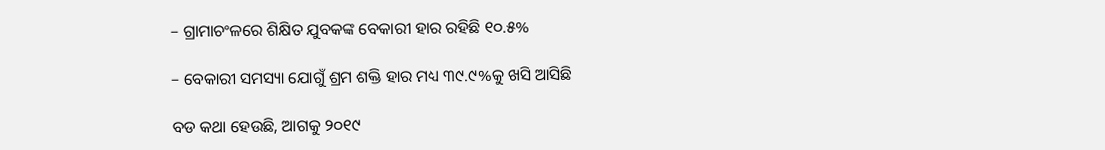– ଗ୍ରାମାଚଂଳରେ ଶିକ୍ଷିତ ଯୁବକଙ୍କ ବେକାରୀ ହାର ରହିଛି ୧୦.୫%

– ବେକାରୀ ସମସ୍ୟା ଯୋଗୁଁ ଶ୍ରମ ଶକ୍ତି ହାର ମଧ୍ୟ ୩୯.୯%କୁ ଖସି ଆସିଛି

ବଡ କଥା ହେଉଛି, ଆଗକୁ ୨୦୧୯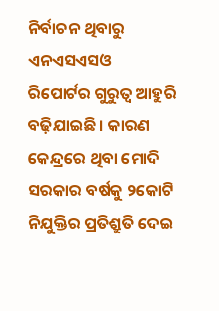ନିର୍ବାଚନ ଥିବାରୁ ଏନଏସଏସଓ ରିପୋର୍ଟର ଗୁରୁତ୍ୱ ଆହୁରି ବଢ଼ିଯାଇଛି । କାରଣ କେନ୍ଦ୍ରରେ ଥିବା ମୋଦି ସରକାର ବର୍ଷକୁ ୨କୋଟି ନିଯୁକ୍ତିର ପ୍ରତିଶ୍ରୁତି ଦେଇ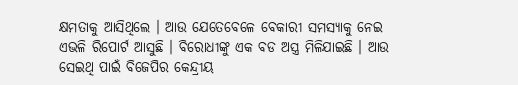କ୍ଷମତାକୁ ଆସିଥିଲେ । ଆଉ ଯେତେବେଳେ ବେକାରୀ ସମସ୍ୟାକୁ ନେଇ ଏଭଳି ରିପୋର୍ଟ ଆସୁଛି । ବିରୋଧୀଙ୍କୁ ଏକ ବଡ ଅସ୍ତ୍ର ମିଳିଯାଇଛି । ଆଉ ସେଇଥି ପାଇଁ ବିଜେପିର କେନ୍ଦ୍ରୀୟ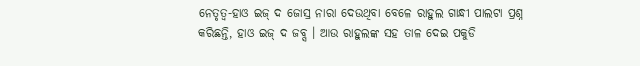ନେତୃତ୍ୱ-ହାଓ ଇଜ୍ ଦ ଜୋସ୍ର ନାରା ଦେଉଥିବା ବେଳେ ରାହୁଲ ଗାନ୍ଧୀ ପାଲଟା ପ୍ରଶ୍ନ କରିଛନ୍ତି, ହାଓ ଇଜ୍ ଦ ଜବ୍ସ । ଆଉ ରାହୁଲଙ୍କ ସହ ତାଳ ଦେଇ ପକୁଡି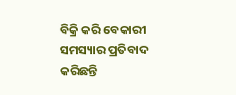ବିକ୍ରି କରି ବେକାରୀ ସମସ୍ୟାର ପ୍ରତିବାଦ କରିଛନ୍ତି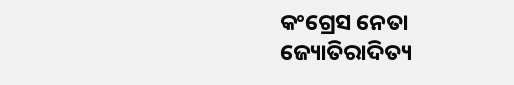କଂଗ୍ରେସ ନେତା ଜ୍ୟୋତିରାଦିତ୍ୟ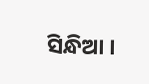ସିନ୍ଧିଆ ।